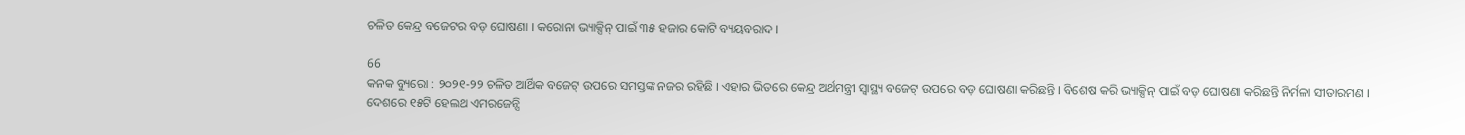ଚଳିତ କେନ୍ଦ୍ର ବଜେଟର ବଡ଼ ଘୋଷଣା । କରୋନା ଭ୍ୟାକ୍ସିନ୍ ପାଇଁ ୩୫ ହଜାର କୋଟି ବ୍ୟୟବରାଦ ।

66
କନକ ବ୍ୟୁରୋ : ୨୦୨୧-୨୨ ଚଳିତ ଆର୍ଥିକ ବଜେଟ୍ ଉପରେ ସମସ୍ତଙ୍କ ନଜର ରହିଛି । ଏହାର ଭିତରେ କେନ୍ଦ୍ର ଅର୍ଥମନ୍ତ୍ରୀ ସ୍ୱାସ୍ଥ୍ୟ ବଜେଟ୍ ଉପରେ ବଡ଼ ଘୋଷଣା କରିଛନ୍ତି । ବିଶେଷ କରି ଭ୍ୟାକ୍ସିନ୍ ପାଇଁ ବଡ଼ ଘୋଷଣା କରିଛନ୍ତି ନିର୍ମଳା ସୀତାରମଣ । ଦେଶରେ ୧୫ଟି ହେଲଥ ଏମରଜେନ୍ସି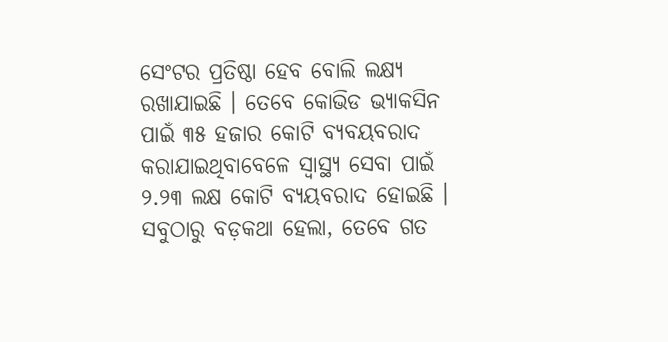ସେଂଟର ପ୍ରତିଷ୍ଠା ହେବ ବୋଲି ଲକ୍ଷ୍ୟ ରଖାଯାଇଛି । ତେବେ କୋଭିଡ ଭ୍ୟାକସିନ ପାଇଁ ୩୫ ହଜାର କୋଟି ବ୍ୟବୟବରାଦ କରାଯାଇଥିବାବେଳେ ସ୍ୱାସ୍ଥ୍ୟ ସେବା ପାଇଁ ୨.୨୩ ଲକ୍ଷ କୋଟି ବ୍ୟୟବରାଦ ହୋଇଛି ।
ସବୁଠାରୁ ବଡ଼କଥା ହେଲା, ତେବେ ଗତ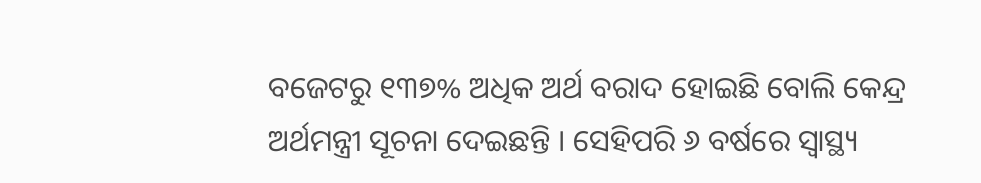ବଜେଟରୁ ୧୩୭% ଅଧିକ ଅର୍ଥ ବରାଦ ହୋଇଛି ବୋଲି କେନ୍ଦ୍ର ଅର୍ଥମନ୍ତ୍ରୀ ସୂଚନା ଦେଇଛନ୍ତି । ସେହିପରି ୬ ବର୍ଷରେ ସ୍ୱାସ୍ଥ୍ୟ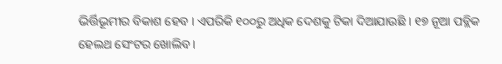ଭିର୍ତ୍ତିଭୂମୀର ବିକାଶ ହେବ । ଏପରିକି ୧୦୦ରୁ ଅଧିକ ଦେଶକୁ ଟିକା ଦିଆଯାଉଛି । ୧୭ ନୂଆ ପବ୍ଲିକ ହେଲଥ ସେଂଟର ଖୋଲିବ ।